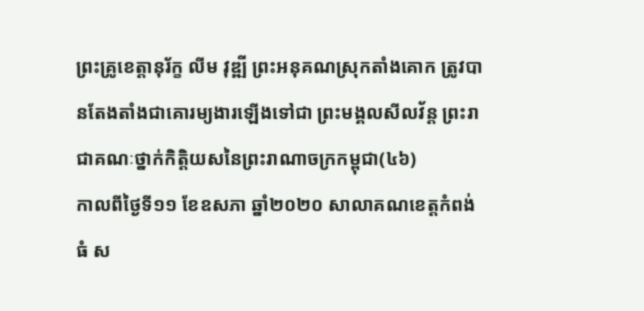ព្រះគ្រូខេត្តានុរ័ក្ខ លីម វុឌ្ឍី ព្រះអនុគណស្រុកតាំងគោក ត្រូវបានតែងតាំងជាគោរម្យងារឡើងទៅជា ព្រះមង្គលសីលវ័ន្ត ព្រះរាជាគណៈថ្នាក់កិត្តិយសនៃព្រះរាណាចក្រកម្ពុជា(៤៦)
កាលពីថ្ងៃទី១១ ខែឧសភា ឆ្នាំ២០២០ សាលាគណខេត្តកំពង់ធំ ស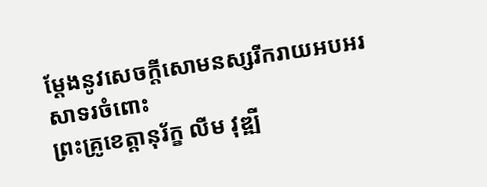ម្តែងនូវសេចក្ដីសោមនស្សរីករាយអបអរសាទរចំពោះ
ព្រះគ្រូខេត្តានុរ័ក្ខ លីម វុឌ្ឍី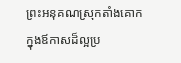ព្រះអនុគណស្រុកតាំងគោក ក្នុងឪកាសដ៏ល្អប្រ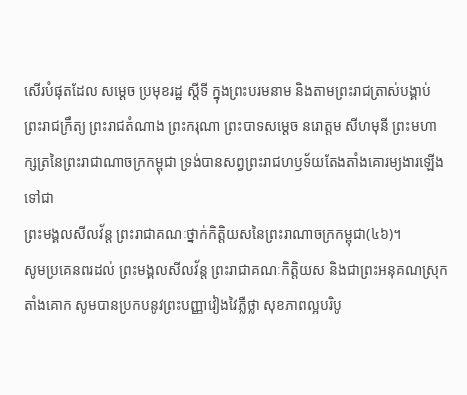សើរបំផុតដែល សម្តេច ប្រមុខរដ្ឋ ស្តីទី ក្នុងព្រះបរមនាម និងតាមព្រះរាជត្រាស់បង្គាប់ព្រះរាជក្រឹត្យ ព្រះរាជតំណាង ព្រះករុណា ព្រះបាទសម្តេច នរោត្តម សីហមុនី ព្រះមហាក្សត្រនៃព្រះរាជាណាចក្រកម្ពុជា ទ្រង់បានសព្វព្រះរាជហឫទ័យតែងតាំងគោរម្យងារឡើងទៅជា
ព្រះមង្គលសីលវ័ន្ត ព្រះរាជាគណៈថ្នាក់កិត្តិយសនៃព្រះរាណាចក្រកម្ពុជា(៤៦)។
សូមប្រគេនពរដល់ ព្រះមង្គលសីលវ័ន្ត ព្រះរាជាគណៈកិត្តិយស និងជាព្រះអនុគណស្រុកតាំងគោក សូមបានប្រកបនូវព្រះបញ្ញាវៀងវៃភ្លឺថ្លា សុខភាពល្អបរិបូ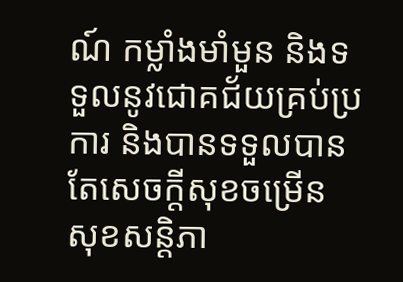ណ៍ កម្លាំងមាំមួន និងទទួលនូវជោគជ័យគ្រប់ប្រការ និងបានទទួលបានតែសេចក្តីសុខចម្រើន សុខសន្តិភា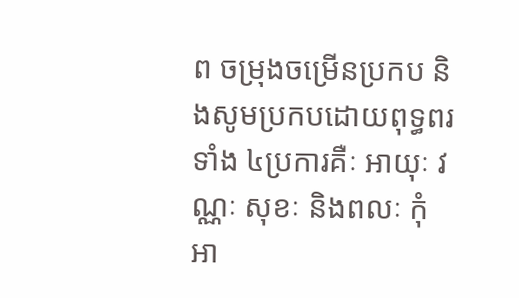ព ចម្រុងចម្រើនប្រកប និងសូមប្រកបដោយពុទ្ធពរទាំង ៤ប្រការគឺៈ អាយុៈ វណ្ណៈ សុខៈ និងពលៈ កុំអា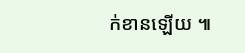ក់ខានឡើយ ៕